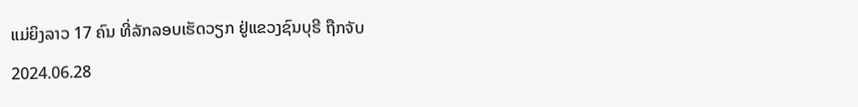ແມ່ຍິງລາວ 17 ຄົນ ທີ່ລັກລອບເຮັດວຽກ ຢູ່ແຂວງຊົນບຸຣີ ຖືກຈັບ
2024.06.28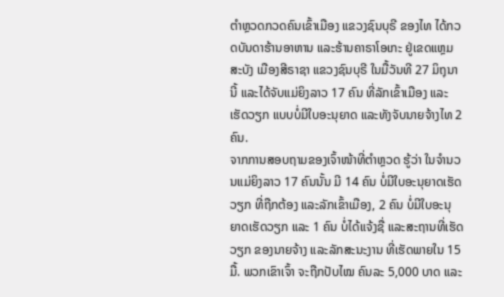ຕໍາຫຼວດກວດຄົນເຂົ້າເມືອງ ແຂວງຊົນບຸຣີ ຂອງໄທ ໄດ້ກວດບັນດາຮ້ານອາຫານ ແລະຮ້ານຄາຣາໂອເກະ ຢູ່ເຂດແຫຼມສະບັງ ເມືອງສີຣາຊາ ແຂວງຊົນບຸຣີ ໃນມື້ວັນທີ 27 ມິຖຸນານີ້ ແລະໄດ້ຈັບແມ່ຍິງລາວ 17 ຄົນ ທີ່ລັກເຂົ້າເມືອງ ແລະເຮັດວຽກ ແບບບໍ່ມີໃບອະນຸຍາດ ແລະທັງຈັບນາຍຈ້າງໄທ 2 ຄົນ.
ຈາກການສອບຖາມຂອງເຈົ້າໜ້າທີ່ຕໍາຫຼວດ ຮູ້ວ່າ ໃນຈໍານວນແມ່ຍິງລາວ 17 ຄົນນັ້ນ ມີ 14 ຄົນ ບໍ່ມີໃບອະນຸຍາດເຮັດວຽກ ທີ່ຖືກຕ້ອງ ແລະລັກເຂົ້າເມືອງ, 2 ຄົນ ບໍ່ມີໃບອະນຸ ຍາດເຮັດວຽກ ແລະ 1 ຄົນ ບໍ່ໄດ້ແຈ້ງຊື່ ແລະສະຖານທີ່ເຮັດວຽກ ຂອງນາຍຈ້າງ ແລະລັກສະນະງານ ທີ່ເຮັດພາຍໃນ 15 ມື້. ພວກເຂົາເຈົ້າ ຈະຖືກປັບໄໝ ຄົນລະ 5,000 ບາດ ແລະ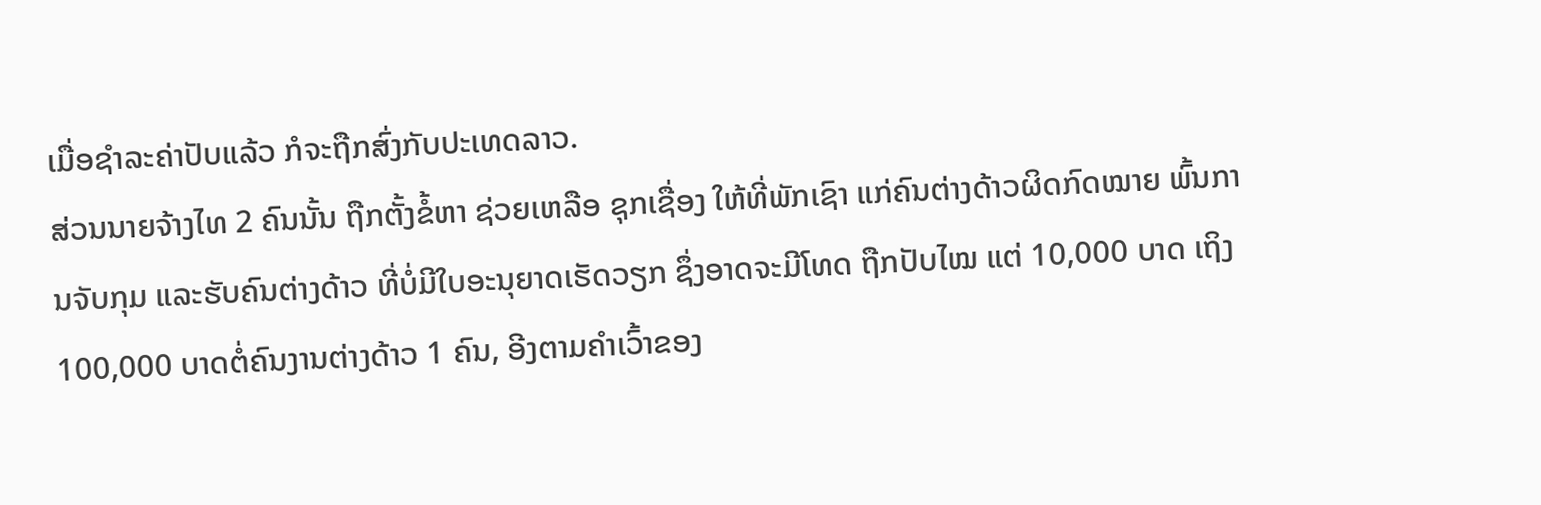ເມື່ອຊໍາລະຄ່າປັບແລ້ວ ກໍຈະຖືກສົ່ງກັບປະເທດລາວ.
ສ່ວນນາຍຈ້າງໄທ 2 ຄົນນັ້ນ ຖືກຕັ້ງຂໍ້ຫາ ຊ່ວຍເຫລືອ ຊຸກເຊື່ອງ ໃຫ້ທີ່ພັກເຊົາ ແກ່ຄົນຕ່າງດ້າວຜິດກົດໝາຍ ພົ້ນການຈັບກຸມ ແລະຮັບຄົນຕ່າງດ້າວ ທີ່ບໍ່ມີໃບອະນຸຍາດເຮັດວຽກ ຊຶ່ງອາດຈະມີໂທດ ຖືກປັບໄໝ ແຕ່ 10,000 ບາດ ເຖິງ 100,000 ບາດຕໍ່ຄົນງານຕ່າງດ້າວ 1 ຄົນ, ອີງຕາມຄໍາເວົ້າຂອງ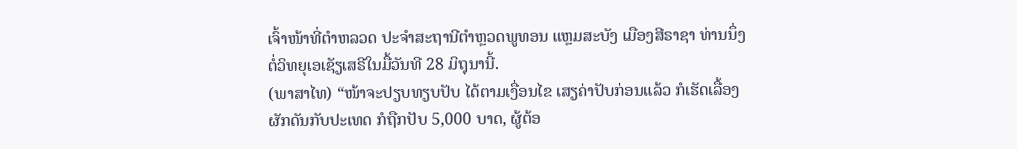ເຈົ້າໜ້າທີ່ຕໍາຫລວດ ປະຈໍາສະຖານີຕໍາຫຼວດພູທອນ ແຫຼມສະບັງ ເມືອງສີຣາຊາ ທ່ານນຶ່ງ ຕໍ່ວິທຍຸເອເຊັຽເສຣີໃນມື້ວັນທີ 28 ມິຖຸນານີ້.
(ພາສາໄທ) “ໜ້າຈະປຽບທຽບປັບ ໄດ້ຕາມເງື່ອນໄຂ ເສຽຄ່າປັບກ່ອນແລ້ວ ກໍເຮັດເລື້ອງຜັກດັນກັບປະເທດ ກໍຖືກປັບ 5,000 ບາດ, ຜູ້ຕ້ອ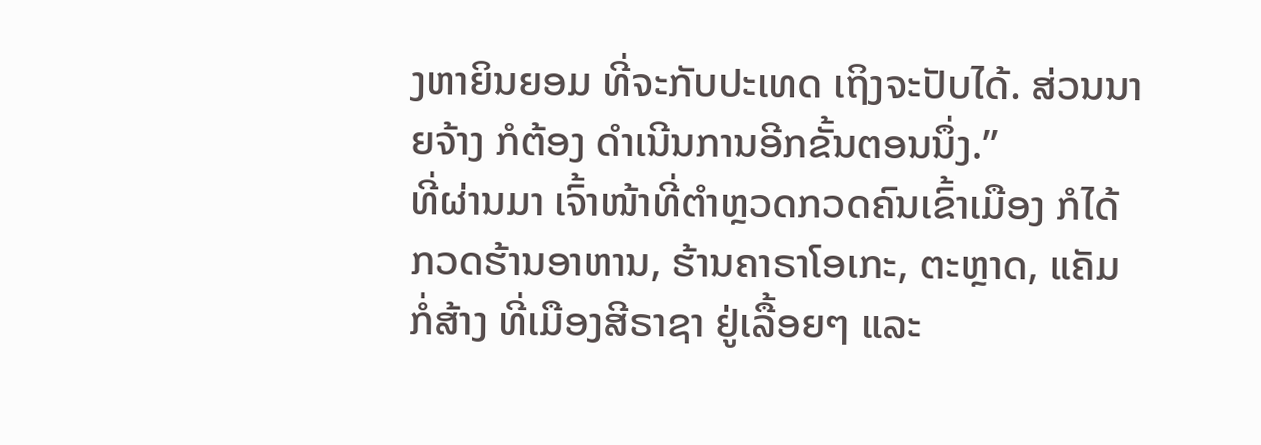ງຫາຍິນຍອມ ທີ່ຈະກັບປະເທດ ເຖິງຈະປັບໄດ້. ສ່ວນນາຍຈ້າງ ກໍຕ້ອງ ດໍາເນີນການອີກຂັ້ນຕອນນຶ່ງ.”
ທີ່ຜ່ານມາ ເຈົ້າໜ້າທີ່ຕໍາຫຼວດກວດຄົນເຂົ້າເມືອງ ກໍໄດ້ກວດຮ້ານອາຫານ, ຮ້ານຄາຣາໂອເກະ, ຕະຫຼາດ, ແຄັມກໍ່ສ້າງ ທີ່ເມືອງສີຣາຊາ ຢູ່ເລື້ອຍໆ ແລະ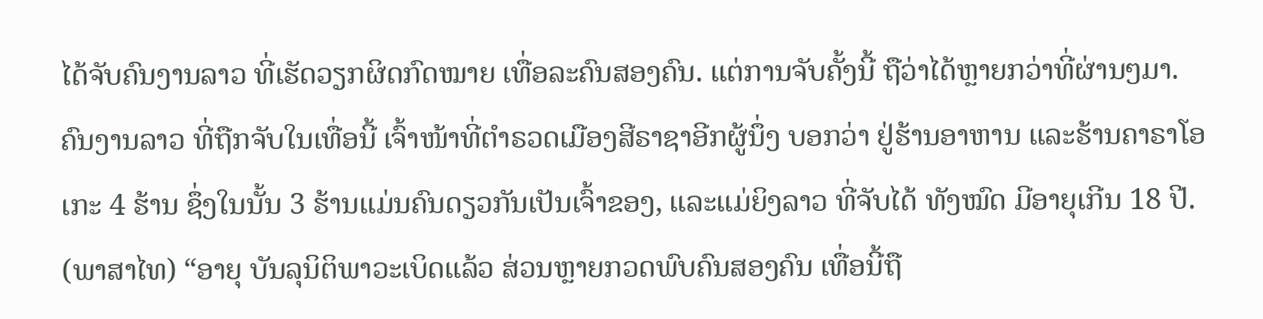ໄດ້ຈັບຄົນງານລາວ ທີ່ເຮັດວຽກຜິດກົດໝາຍ ເທື່ອລະຄົນສອງຄົນ. ແຕ່ການຈັບຄັ້ງນີ້ ຖືວ່າໄດ້ຫຼາຍກວ່າທີ່ຜ່ານໆມາ.
ຄົນງານລາວ ທີ່ຖືກຈັບໃນເທື່ອນີ້ ເຈົ້າໜ້າທີ່ຕໍາຣວດເມືອງສີຣາຊາອີກຜູ້ນຶ່ງ ບອກວ່າ ຢູ່ຮ້ານອາຫານ ແລະຮ້ານຄາຣາໂອເກະ 4 ຮ້ານ ຊຶ່ງໃນນັ້ນ 3 ຮ້ານແມ່ນຄົນດຽວກັນເປັນເຈົ້າຂອງ, ແລະແມ່ຍິງລາວ ທີ່ຈັບໄດ້ ທັງໝົດ ມີອາຍຸເກີນ 18 ປີ.
(ພາສາໄທ) “ອາຍຸ ບັນລຸນິຕິພາວະເບິດແລ້ວ ສ່ວນຫຼາຍກວດພົບຄົນສອງຄົນ ເທື່ອນີ້ຖື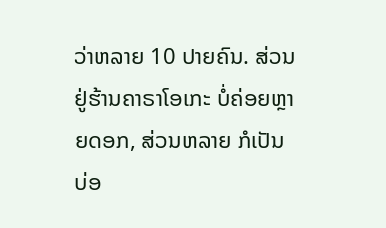ວ່າຫລາຍ 10 ປາຍຄົນ. ສ່ວນຢູ່ຮ້ານຄາຣາໂອເກະ ບໍ່ຄ່ອຍຫຼາຍດອກ, ສ່ວນຫລາຍ ກໍເປັນບ່ອ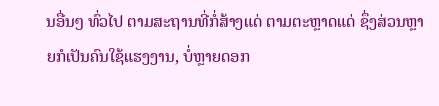ນອື່ນໆ ທົ່ວໄປ ຕາມສະຖານທີ່ກໍ່ສ້າງແດ່ ຕາມຕະຫຼາດແດ່ ຊຶ່ງສ່ວນຫຼາຍກໍເປັນຄົນໃຊ້ແຮງງານ, ບໍ່ຫຼາຍດອກ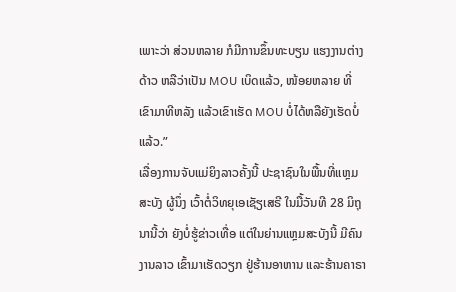ເພາະວ່າ ສ່ວນຫລາຍ ກໍມີການຂຶ້ນທະບຽນ ແຮງງານຕ່າງດ້າວ ຫລືວ່າເປັນ MOU ເບິດແລ້ວ, ໜ້ອຍຫລາຍ ທີ່ເຂົາມາທີຫລັງ ແລ້ວເຂົາເຮັດ MOU ບໍ່ໄດ້ຫລືຍັງເຮັດບໍ່ແລ້ວ.”
ເລື່ອງການຈັບແມ່ຍິງລາວຄັ້ງນີ້ ປະຊາຊົນໃນພື້ນທີ່ແຫຼມສະບັງ ຜູ້ນຶ່ງ ເວົ້າຕໍ່ວິທຍຸເອເຊັຽເສຣີ ໃນມື້ວັນທີ 28 ມິຖຸນານີ້ວ່າ ຍັງບໍ່ຮູ້ຂ່າວເທື່ອ ແຕ່ໃນຍ່ານແຫຼມສະບັງນີ້ ມີຄົນງານລາວ ເຂົ້າມາເຮັດວຽກ ຢູ່ຮ້ານອາຫານ ແລະຮ້ານຄາຣາ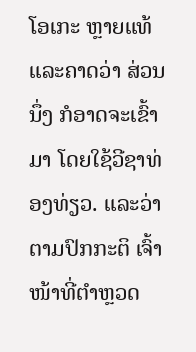ໂອເກະ ຫຼາຍແທ້ ແລະຄາດວ່າ ສ່ວນນຶ່ງ ກໍອາດຈະເຂົ້າມາ ໂດຍໃຊ້ວີຊາທ່ອງທ່ຽວ. ແລະວ່າ ຕາມປົກກະຕິ ເຈົ້າໜ້າທີ່ຕໍາຫຼວດ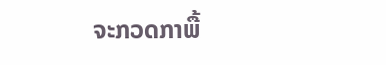ຈະກວດກາພື້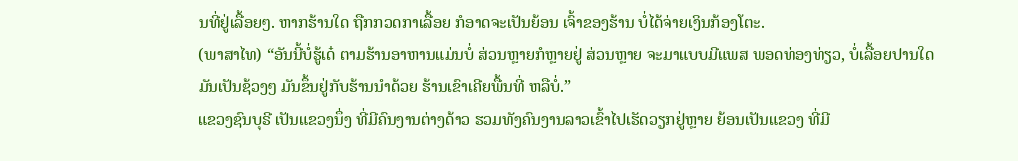ນທີ່ຢູ່ເລື້ອຍໆ. ຫາກຮ້ານໃດ ຖືກກວດກາເລື້ອຍ ກໍອາດຈະເປັນຍ້ອນ ເຈົ້າຂອງຮ້ານ ບໍ່ໄດ້ຈ່າຍເງິນກ້ອງໂຕະ.
(ພາສາໄທ) “ອັນນີ້ບໍ່ຮູ້ເດ໋ ຕາມຮ້ານອາຫານແມ່ນບໍ່ ສ່ວນຫຼາຍກໍຫຼາຍຢູ່ ສ່ວນຫຼາຍ ຈະມາແບບມີແພສ ພອດທ່ອງທ່ຽວ, ບໍ່ເລື້ອຍປານໃດ ມັນເປັນຊ້ວງໆ ມັນຂຶ້ນຢູ່ກັບຮ້ານນໍາດ້ວຍ ຮ້ານເຂົາເຄີຍພື້ນທີ່ ຫລືບໍ່.”
ແຂວງຊົນບຸຣີ ເປັນແຂວງນຶ່ງ ທີ່ມີຄົນງານຕ່າງດ້າວ ຮວມທັງຄົນງານລາວເຂົ້າໄປເຮັດວຽກຢູ່ຫຼາຍ ຍ້ອນເປັນແຂວງ ທີ່ມີ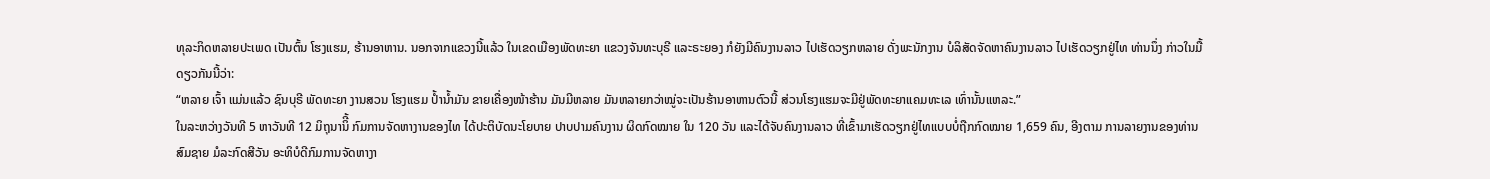ທຸລະກິດຫລາຍປະເພດ ເປັນຕົ້ນ ໂຮງແຮມ, ຮ້ານອາຫານ. ນອກຈາກແຂວງນີ້ແລ້ວ ໃນເຂດເມືອງພັດທະຍາ ແຂວງຈັນທະບຸຣີ ແລະຣະຍອງ ກໍຍັງມີຄົນງານລາວ ໄປເຮັດວຽກຫລາຍ ດັ່ງພະນັກງານ ບໍລິສັດຈັດຫາຄົນງານລາວ ໄປເຮັດວຽກຢູ່ໄທ ທ່ານນຶ່ງ ກ່າວໃນມື້ດຽວກັນນີ້ວ່າ:
“ຫລາຍ ເຈົ້າ ແມ່ນແລ້ວ ຊົນບຸຣີ ພັດທະຍາ ງານສວນ ໂຮງແຮມ ປໍ້ານໍ້າມັນ ຂາຍເຄື່ອງໜ້າຮ້ານ ມັນມີຫລາຍ ມັນຫລາຍກວ່າໝູ່ຈະເປັນຮ້ານອາຫານຕົວນີ້ ສ່ວນໂຮງແຮມຈະມີຢູ່ພັດທະຍາແຄມທະເລ ເທົ່ານັ້ນແຫລະ.”
ໃນລະຫວ່າງວັນທີ 5 ຫາວັນທີ 12 ມິຖຸນານິີ້ ກົມການຈັດຫາງານຂອງໄທ ໄດ້ປະຕິບັດນະໂຍບາຍ ປາບປາມຄົນງານ ຜິດກົດໝາຍ ໃນ 120 ວັນ ແລະໄດ້ຈັບຄົນງານລາວ ທີ່ເຂົ້າມາເຮັດວຽກຢູ່ໄທແບບບໍ່ຖືກກົດໝາຍ 1,659 ຄົນ, ອີງຕາມ ການລາຍງານຂອງທ່ານ ສົມຊາຍ ມໍລະກົດສີວັນ ອະທິບໍດີກົມການຈັດຫາງາ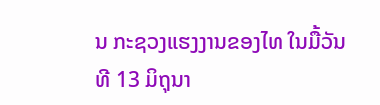ນ ກະຊວງແຮງງານຂອງໄທ ໃນມື້ວັນທີ 13 ມິຖຸນາ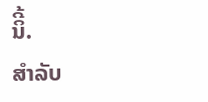ນິີ້.
ສຳລັບ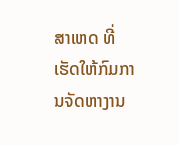ສາເຫດ ທີ່ເຮັດໃຫ້ກົມການຈັດຫາງານ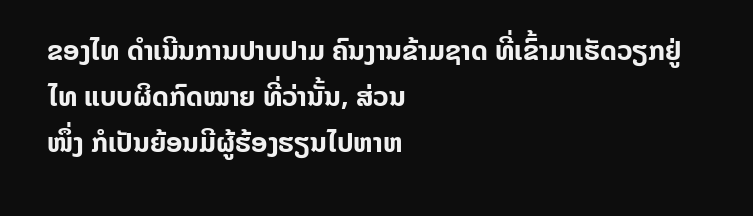ຂອງໄທ ດຳເນີນການປາບປາມ ຄົນງານຂ້າມຊາດ ທີ່ເຂົ້າມາເຮັດວຽກຢູ່ໄທ ແບບຜິດກົດໝາຍ ທີ່ວ່ານັ້ນ, ສ່ວນ
ໜຶ່ງ ກໍເປັນຍ້ອນມີຜູ້ຮ້ອງຮຽນໄປຫາຫ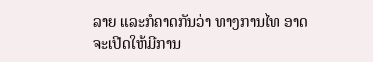ລາຍ ແລະກໍຄາດກັນວ່າ ທາງການໄທ ອາດຈະເປີດໃຫ້ມີການ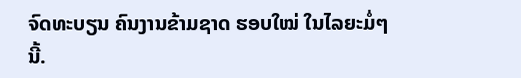ຈົດທະບຽນ ຄົນງານຂ້າມຊາດ ຮອບໃໝ່ ໃນໄລຍະມໍ່ໆນີ້.